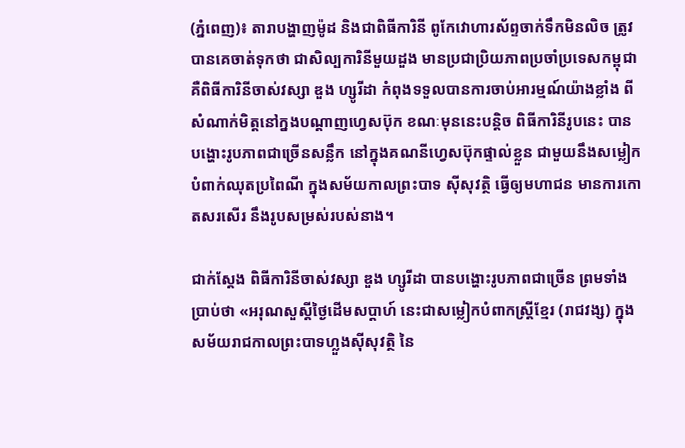(ភ្នំពេញ)៖ តារាបង្ហាញម៉ូដ និងជាពិធីការិនី ពូកែវោហារស័ព្ទចាក់ទឹកមិនលិច ត្រូវបានគេចាត់ទុកថា ជាសិល្បការិនីមួយដួង មានប្រជាប្រិយភាពប្រចាំប្រទេសកម្ពុជា គឺពិធីការិនីចាស់វស្សា ឌួង ហ្សូរីដា កំពុងទទួលបានការចាប់អារម្មណ៍យ៉ាងខ្លាំង ពីសំណាក់មិត្តនៅក្នងបណ្ដាញហ្វេសប៊ុក ខណៈមុននេះបន្តិច ពិធីការិនីរូបនេះ បានបង្ហោះរូបភាពជាច្រើនសន្លឹក នៅក្នុងគណនីហ្វេសប៊ុកផ្ទាល់ខ្លួន ជាមួយនឹងសម្លៀកបំពាក់ឈុតប្រពៃណី ក្នុងសម័យកាលព្រះបាទ ស៊ីសុវត្ថិ ធ្វើឲ្យមហាជន មានការកោតសរសើរ នឹងរូបសម្រស់របស់នាង។

ជាក់ស្ដែង ពិធីការិនីចាស់វស្សា ឌួង ហ្សូរីដា បានបង្ហោះរូបភាពជាច្រើន ព្រមទាំងប្រាប់ថា «អរុណសួស្តីថ្ងៃដើមសប្តាហ៍ នេះជាសម្លៀកបំពាកស្រ្តីខ្មែរ (រាជវង្ស) ក្នុងសម័យរាជកាលព្រះបាទហ្លួងស៊ីសុវត្ថិ នៃ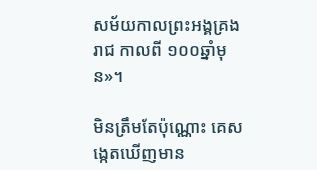សម័យកាលព្រះអង្គគ្រងរាជ កាលពី ១០០ឆ្នាំមុន»។

មិនត្រឹមតែប៉ុណ្ណោះ គេសង្កេតឃើញមាន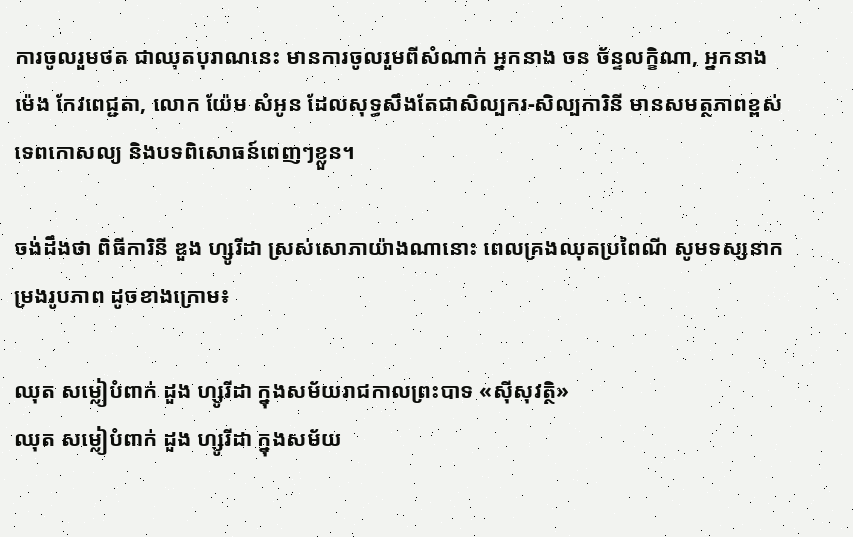ការចូលរួមថត ជាឈុតបុរាណនេះ មានការចូលរួមពីសំណាក់ អ្នកនាង ចន ច័ន្ទលក្ខិណា, អ្នកនាង ម៉េង កែវពេជ្ជតា, លោក យ៉ែម សំអូន ដែលសុទ្ធសឹងតែជាសិល្បករ-សិល្បការិនី មានសមត្ថភាពខ្ពស់ ទេពកោសល្យ និងបទពិសោធន៍ពេញៗខ្លួន។

ចង់ដឹងថា ពិធីការិនី ឌួង ហ្សូរីដា ស្រស់សោភាយ៉ាងណានោះ ពេលគ្រងឈុតប្រពៃណី សូមទស្សនាកម្រងរូបភាព ដូចខាងក្រោម៖

ឈុត សម្លៀបំពាក់ ដួង ហ្សូរីដា ក្នុងសម័យរាជកាលព្រះបាទ «ស៊ីសុវត្ថិ»
ឈុត សម្លៀបំពាក់ ដួង ហ្សូរីដា ក្នុងសម័យ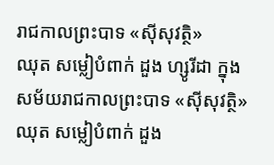រាជកាលព្រះបាទ «ស៊ីសុវត្ថិ»
ឈុត សម្លៀបំពាក់ ដួង ហ្សូរីដា ក្នុងសម័យរាជកាលព្រះបាទ «ស៊ីសុវត្ថិ»
ឈុត សម្លៀបំពាក់ ដួង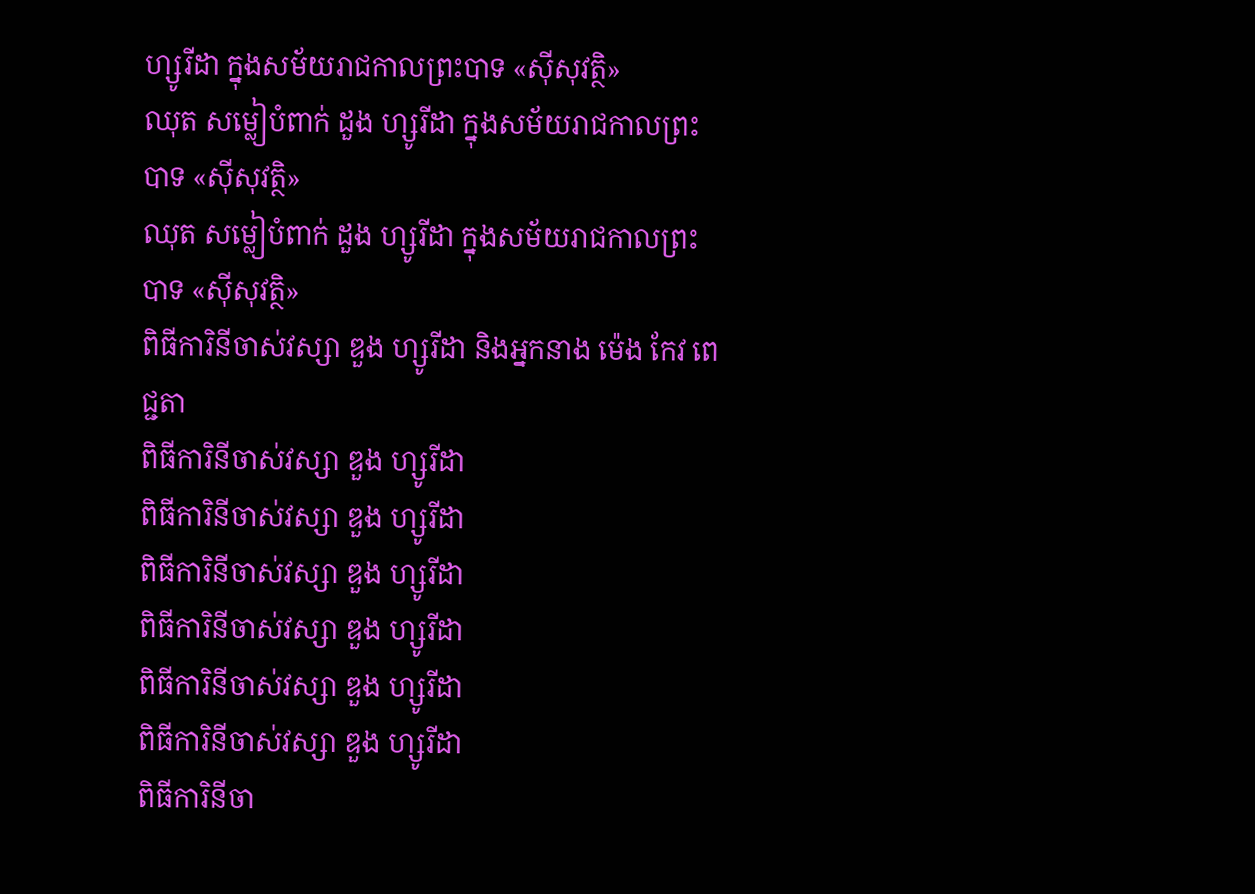ហ្សូរីដា ក្នុងសម័យរាជកាលព្រះបាទ «ស៊ីសុវត្ថិ»
ឈុត សម្លៀបំពាក់ ដួង ហ្សូរីដា ក្នុងសម័យរាជកាលព្រះបាទ «ស៊ីសុវត្ថិ»
ឈុត សម្លៀបំពាក់ ដួង ហ្សូរីដា ក្នុងសម័យរាជកាលព្រះបាទ «ស៊ីសុវត្ថិ»
ពិធីការិនីចាស់វស្សា ឌួង ហ្សូរីដា និងអ្នកនាង ម៉េង កែវ ពេជ្ជតា
ពិធីការិនីចាស់វស្សា ឌួង ហ្សូរីដា
ពិធីការិនីចាស់វស្សា ឌួង ហ្សូរីដា
ពិធីការិនីចាស់វស្សា ឌួង ហ្សូរីដា
ពិធីការិនីចាស់វស្សា ឌួង ហ្សូរីដា
ពិធីការិនីចាស់វស្សា ឌួង ហ្សូរីដា
ពិធីការិនីចាស់វស្សា ឌួង ហ្សូរីដា
ពិធីការិនីចា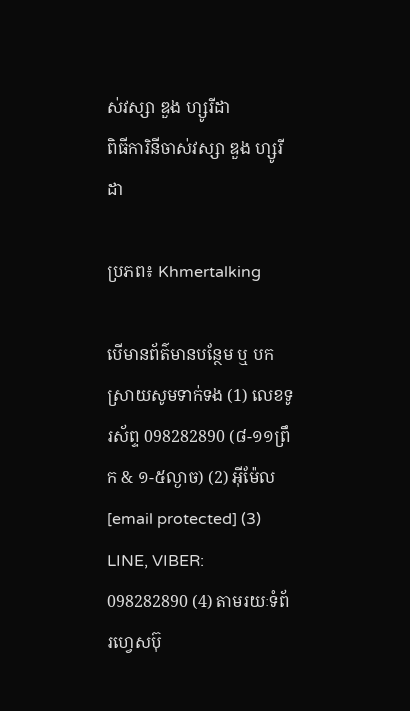ស់វស្សា ឌួង ហ្សូរីដា
ពិធីការិនីចាស់វស្សា ឌួង ហ្សូរីដា

ប្រភព៖ Khmertalking

បើមានព័ត៌មានបន្ថែម ឬ បកស្រាយសូមទាក់ទង (1) លេខទូរស័ព្ទ 098282890 (៨-១១ព្រឹក & ១-៥ល្ងាច) (2) អ៊ីម៉ែល [email protected] (3) LINE, VIBER: 098282890 (4) តាមរយៈទំព័រហ្វេសប៊ុ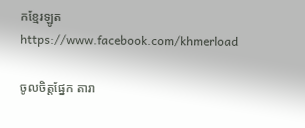កខ្មែរឡូត https://www.facebook.com/khmerload

ចូលចិត្តផ្នែក តារា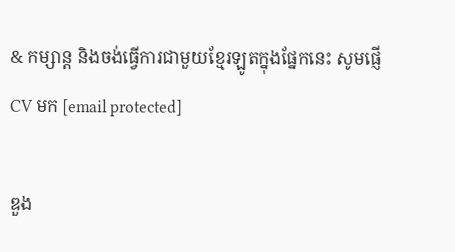& កម្សាន្ដ និងចង់ធ្វើការជាមួយខ្មែរឡូតក្នុងផ្នែកនេះ សូមផ្ញើ CV មក [email protected]

ឌួង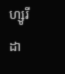ហ្សូរីដា